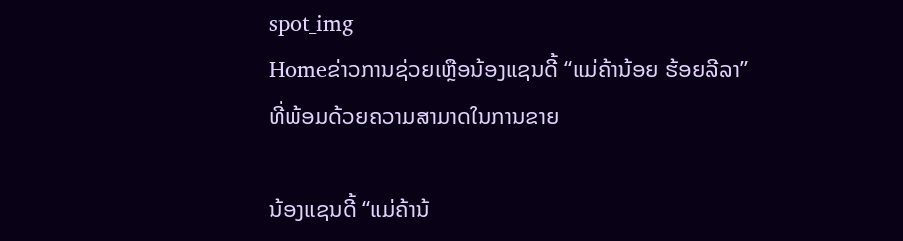spot_img
Homeຂ່າວການຊ່ວຍເຫຼືອນ້ອງແຊນດີ້ “ແມ່ຄ້ານ້ອຍ ຮ້ອຍລີລາ” ທີ່ພ້ອມດ້ວຍຄວາມສາມາດໃນການຂາຍ

ນ້ອງແຊນດີ້ “ແມ່ຄ້ານ້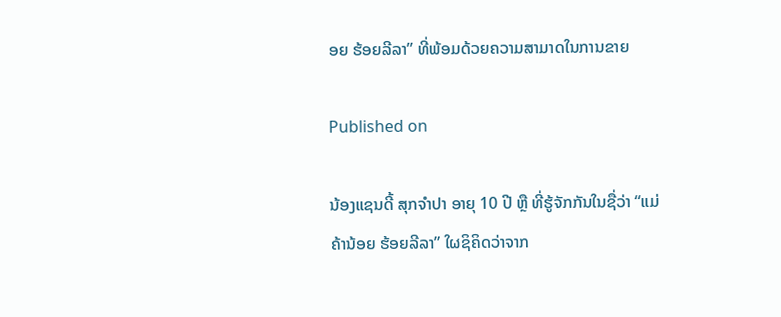ອຍ ຮ້ອຍລີລາ” ທີ່ພ້ອມດ້ວຍຄວາມສາມາດໃນການຂາຍ

Published on

ນ້ອງແຊນດີ້ ສຸກຈໍາປາ ອາຍຸ 10 ປີ ຫຼື ທີ່ຮູ້ຈັກກັນໃນຊື່ວ່າ “ແມ່ຄ້ານ້ອຍ ຮ້ອຍລີລາ” ໃຜຊິຄິດວ່າຈາກ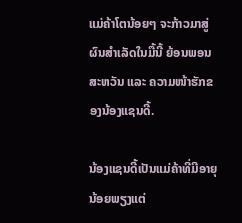ແມ່ຄ້າໂຕນ້ອຍໆ ຈະກ້າວມາສູ່ຜົນສໍາເລັດໃນມື້ນີ້ ຍ້ອນພອນສະຫວັນ ແລະ ຄວາມໜ້າຮັກຂອງນ້ອງແຊນດີ້.

ນ້ອງແຊນດີ້ເປັນແມ່ຄ້າທີ່ມີອາຍຸນ້ອຍພຽງແຕ່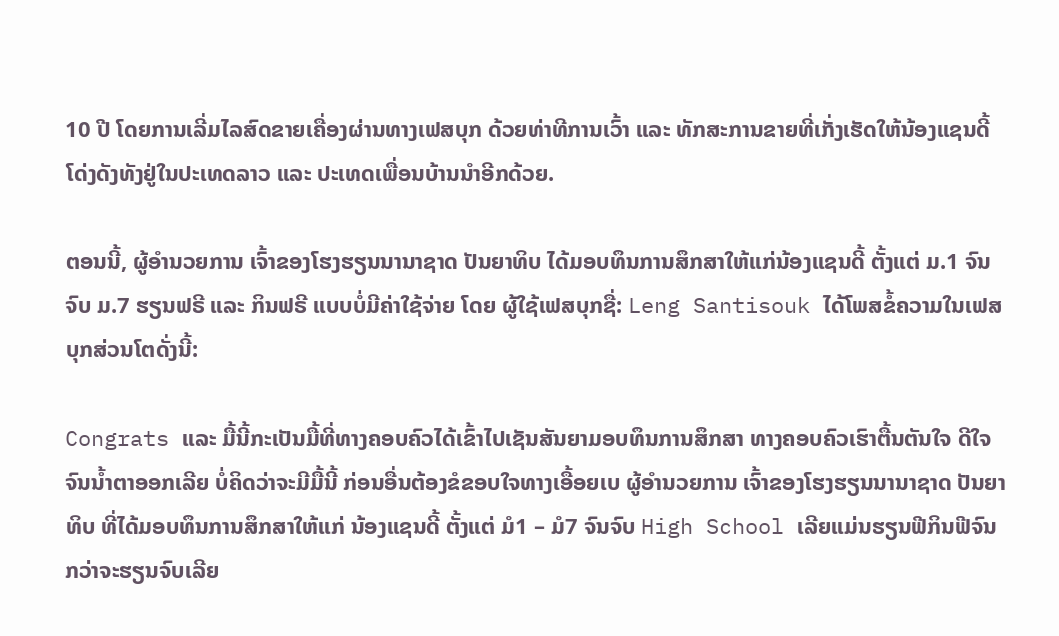10 ປີ ໂດຍການເລີ່ມໄລສົດຂາຍເຄື່ອງຜ່ານທາງເຟສບຸກ ດ້ວຍທ່າທີການເວົ້າ ແລະ ທັກສະການຂາຍທີ່ເກັ່ງເຮັດໃຫ້ນ້ອງແຊນດີ້ໂດ່ງດັງທັງຢູ່ໃນປະເທດລາວ ແລະ ປະເທດເພື່ອນບ້ານນໍາອີກດ້ວຍ.

ຕອນນີ້, ຜູ້ອໍານວຍການ ເຈົ້າຂອງໂຮງຮຽນນານາຊາດ ປັນຍາທິບ ໄດ້ມອບທຶນການສຶກສາໃຫ້ແກ່ນ້ອງແຊນດີ້ ຕັ້ງແຕ່ ມ.1 ຈົນຈົບ ມ.7 ຮຽນຟຣີ ແລະ ກິນຟຣີ ແບບບໍ່ມີຄ່າໃຊ້ຈ່າຍ ໂດຍ ຜູ້ໃຊ້ເຟສບຸກຊື່: Leng Santisouk ໄດ້ໂພສຂໍ້ຄວາມໃນເຟສບຸກສ່ວນໂຕດັ່ງນີ້:

Congrats ແລະ ມື້ນີ້ກະເປັນມື້ທີ່ທາງຄອບຄົວໄດ້ເຂົ້າໄປເຊັນສັນຍາມອບທຶນການສຶກສາ ທາງຄອບຄົວເຮົາຕື້ນຕັນໃຈ ດີໃຈຈົນນໍ້າຕາອອກເລີຍ ບໍ່ຄິດວ່າຈະມີມື້ນີ້ ກ່ອນອື່ນຕ້ອງຂໍຂອບໃຈທາງເອື້ອຍເບ ຜູ້ອຳນວຍການ ເຈົ້າຂອງໂຮງຮຽນນານາຊາດ ປັນຍາທິບ ທີ່ໄດ້ມອບທຶນການສຶກສາໃຫ້ແກ່ ນ້ອງແຊນດີ້ ຕັ້ງແຕ່ ມໍ1 – ມໍ7 ຈົນຈົບ High School ເລີຍແມ່ນຮຽນຟີກິນຟີຈົນກວ່າຈະຮຽນຈົບເລີຍ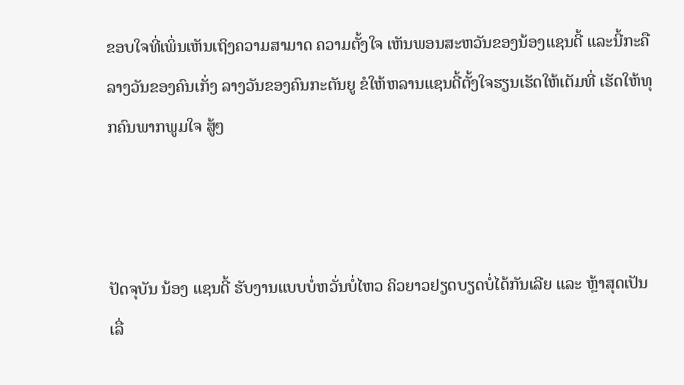ຂອບໃຈທີ່ເພິ່ນເຫັນເຖິງຄວາມສາມາດ ຄວາມຕັ້ງໃຈ ເຫັນພອນສະຫວັນຂອງນ້ອງແຊນດີ້ ແລະນີ້ກະຄືລາງວັນຂອງຄົນເກັ່ງ ລາງວັນຂອງຄົນກະຕັນຍູ ຂໍໃຫ້ຫລານແຊນດີ້ຕັ້ງໃຈຮຽນເຮັດໃຫ້ເຕັມທີ່ ເຮັດໃຫ້ທຸກຄົນພາກພູມໃຈ ສູ້ໆ



ປັດຈຸບັນ ນ້ອງ ແຊນດີ້ ຮັບງານແບບບໍ່ຫວັ່ນບໍ່ໄຫວ ຄິວຍາວຢຽດບຽດບໍ່ໄດ້ກັນເລີຍ ແລະ ຫຼ້າສຸດເປັນເລື່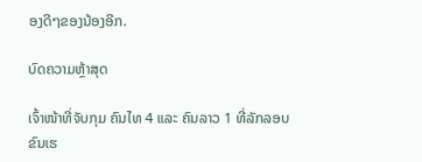ອງດີໆຂອງນ້ອງອີກ.

ບົດຄວາມຫຼ້າສຸດ

ເຈົ້າໜ້າທີ່ຈັບກຸມ ຄົນໄທ 4 ແລະ ຄົນລາວ 1 ທີ່ລັກລອບຂົນເຮ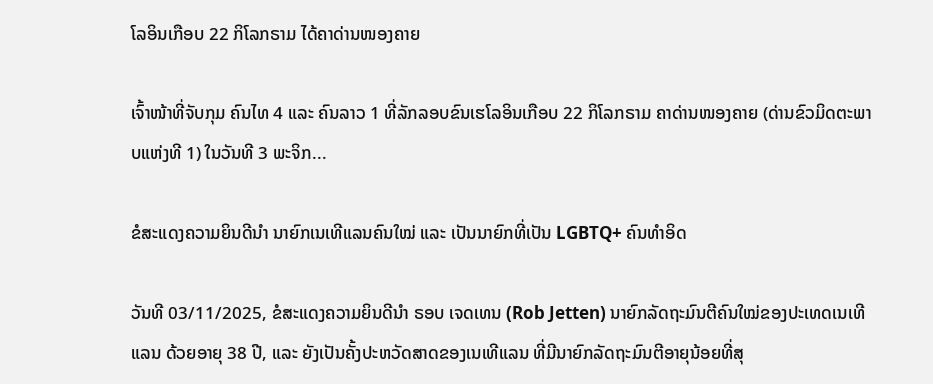ໂລອິນເກືອບ 22 ກິໂລກຣາມ ໄດ້ຄາດ່ານໜອງຄາຍ

ເຈົ້າໜ້າທີ່ຈັບກຸມ ຄົນໄທ 4 ແລະ ຄົນລາວ 1 ທີ່ລັກລອບຂົນເຮໂລອິນເກືອບ 22 ກິໂລກຣາມ ຄາດ່ານໜອງຄາຍ (ດ່ານຂົວມິດຕະພາບແຫ່ງທີ 1) ໃນວັນທີ 3 ພະຈິກ...

ຂໍສະແດງຄວາມຍິນດີນຳ ນາຍົກເນເທີແລນຄົນໃໝ່ ແລະ ເປັນນາຍົກທີ່ເປັນ LGBTQ+ ຄົນທຳອິດ

ວັນທີ 03/11/2025, ຂໍສະແດງຄວາມຍິນດີນຳ ຣອບ ເຈດເທນ (Rob Jetten) ນາຍົກລັດຖະມົນຕີຄົນໃໝ່ຂອງປະເທດເນເທີແລນ ດ້ວຍອາຍຸ 38 ປີ, ແລະ ຍັງເປັນຄັ້ງປະຫວັດສາດຂອງເນເທີແລນ ທີ່ມີນາຍົກລັດຖະມົນຕີອາຍຸນ້ອຍທີ່ສຸ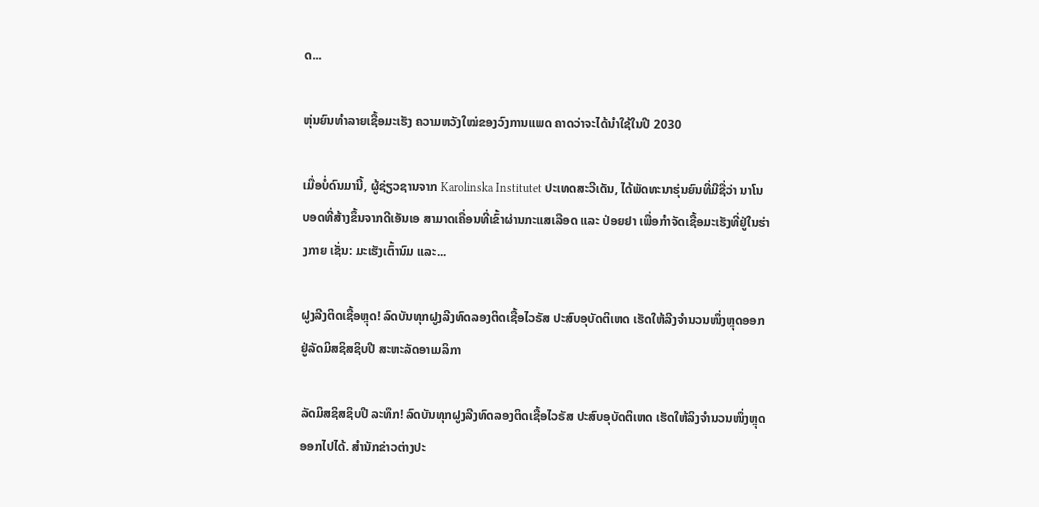ດ...

ຫຸ່ນຍົນທຳລາຍເຊື້ອມະເຮັງ ຄວາມຫວັງໃໝ່ຂອງວົງການແພດ ຄາດວ່າຈະໄດ້ນໍາໃຊ້ໃນປີ 2030

ເມື່ອບໍ່ດົນມານີ້, ຜູ້ຊ່ຽວຊານຈາກ Karolinska Institutet ປະເທດສະວີເດັນ, ໄດ້ພັດທະນາຮຸ່ນຍົນທີ່ມີຊື່ວ່າ ນາໂນບອດທີ່ສ້າງຂຶ້ນຈາກດີເອັນເອ ສາມາດເຄື່ອນທີ່ເຂົ້າຜ່ານກະແສເລືອດ ແລະ ປ່ອຍຢາ ເພື່ອກຳຈັດເຊື້ອມະເຮັງທີ່ຢູ່ໃນຮ່າງກາຍ ເຊັ່ນ: ມະເຮັງເຕົ້ານົມ ແລະ...

ຝູງລີງຕິດເຊື້ອຫຼຸດ! ລົດບັນທຸກຝູງລີງທົດລອງຕິດເຊື້ອໄວຣັສ ປະສົບອຸບັດຕິເຫດ ເຮັດໃຫ້ລີງຈຳນວນໜຶ່ງຫຼຸດອອກ ຢູ່ລັດມິສຊິສຊິບປີ ສະຫະລັດອາເມລິກາ

ລັດມິສຊິສຊິບປີ ລະທຶກ! ລົດບັນທຸກຝູງລີງທົດລອງຕິດເຊື້ອໄວຣັສ ປະສົບອຸບັດຕິເຫດ ເຮັດໃຫ້ລິງຈຳນວນໜຶ່ງຫຼຸດອອກໄປໄດ້. ສຳນັກຂ່າວຕ່າງປະ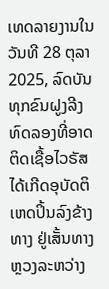ເທດລາຍງານໃນວັນທີ 28 ຕຸລາ 2025, ລົດບັນທຸກຂົນຝູງລີງທົດລອງທີ່ອາດຕິດເຊື້ອໄວຣັສ ໄດ້ເກີດອຸບັດຕິເຫດປິ້ນລົງຂ້າງທາງ ຢູ່ເສັ້ນທາງຫຼວງລະຫວ່າງ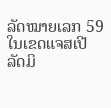ລັດໝາຍເລກ 59 ໃນເຂດແຈສເປີ ລັດມິ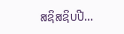ສຊິສຊິບປີ...